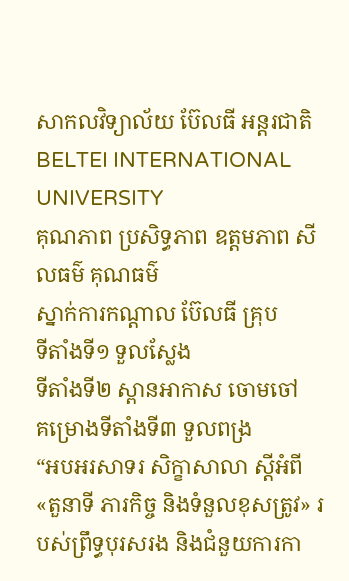សាកលវិទ្យាល័យ ប៊ែលធី អន្តរជាតិ
BELTEI INTERNATIONAL UNIVERSITY
គុណភាព ប្រសិទ្ធភាព ឧត្ដមភាព សីលធម៌ គុណធម៌
ស្នាក់ការកណ្តាល ប៊ែលធី គ្រុប
ទីតាំងទី១ ទួលស្លែង
ទីតាំងទី២ ស្ពានអាកាស ចោមចៅ
គម្រោងទីតាំងទី៣ ទួលពង្រ
“អបអរសាទរ សិក្ខាសាលា ស្ដីអំពី «តួនាទី ភារកិច្ច និងទំនួលខុសត្រូវ» របស់ព្រឹទ្ធបុរសរង និងជំនួយការកា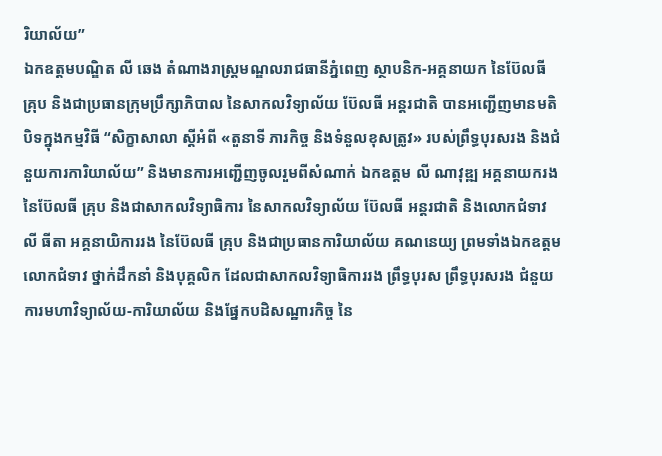រិយាល័យ”
ឯកឧត្តមបណ្ឌិត លី ឆេង តំណាងរាស្ដ្រមណ្ឌលរាជធានីភ្នំពេញ ស្ថាបនិក-អគ្គនាយក នៃប៊ែលធី គ្រុប និងជាប្រធានក្រុមប្រឹក្សាភិបាល នៃសាកលវិទ្យាល័យ ប៊ែលធី អន្តរជាតិ បានអញ្ជើញមានមតិបិទក្នុងកម្មវិធី “សិក្ខាសាលា ស្ដីអំពី «តួនាទី ភារកិច្ច និងទំនួលខុសត្រូវ» របស់ព្រឹទ្ធបុរសរង និងជំនួយការការិយាល័យ” និងមានការអញ្ជើញចូលរួមពីសំណាក់ ឯកឧត្តម លី ណាវុឌ្ឍ អគ្គនាយករង នៃប៊ែលធី គ្រុប និងជាសាកលវិទ្យាធិការ នៃសាកលវិទ្យាល័យ ប៊ែលធី អន្តរជាតិ និងលោកជំទាវ លី ធីតា អគ្គនាយិការរង នៃប៊ែលធី គ្រុប និងជាប្រធានការិយាល័យ គណនេយ្យ ព្រមទាំងឯកឧត្តម លោកជំទាវ ថ្នាក់ដឹកនាំ និងបុគ្គលិក ដែលជាសាកលវិទ្យាធិការរង ព្រឹទ្ធបុរស ព្រឹទ្ធបុរសរង ជំនួយការមហាវិទ្យាល័យ-ការិយាល័យ និងផ្នែកបដិសណ្ឋារកិច្ច នៃ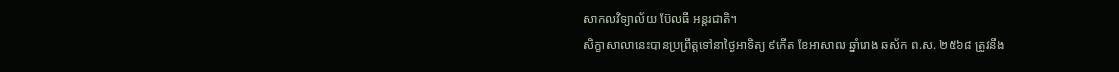សាកលវិទ្យាល័យ ប៊ែលធី អន្តរជាតិ។
សិក្ខាសាលានេះបានប្រព្រឹត្តទៅនាថ្ងៃអាទិត្យ ៩កើត ខែអាសាឍ ឆ្នាំរោង ឆស័ក ព.ស. ២៥៦៨ ត្រូវនឹង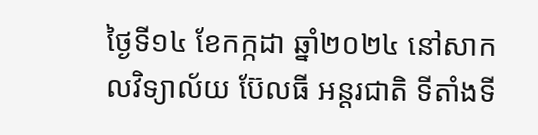ថ្ងៃទី១៤ ខែកក្កដា ឆ្នាំ២០២៤ នៅសាកលវិទ្យាល័យ ប៊ែលធី អន្តរជាតិ ទីតាំងទី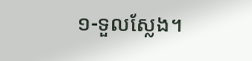១-ទួលស្លែង។